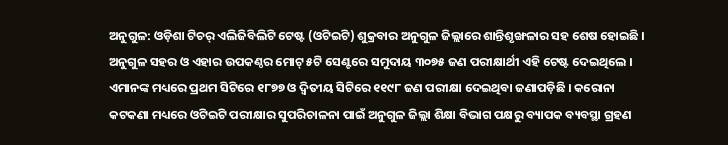ଅନୁଗୁଳ: ଓଡ଼ିଶା ଟିଚର୍ ଏଲିଜିବିଲିଟି ଟେଷ୍ଟ (ଓଟିଇଟି) ଶୁକ୍ରବାର ଅନୁଗୁଳ ଜିଲ୍ଲାରେ ଶାନ୍ତିଶୃଙ୍ଖଳାର ସହ ଶେଷ ହୋଇଛି । ଅନୁଗୁଳ ସହର ଓ ଏହାର ଉପକଣ୍ଠର ମୋଟ୍ ୫ଟି ସେଣ୍ଟରେ ସମୁଦାୟ ୩୦୭୫ ଜଣ ପରୀକ୍ଷାର୍ଥୀ ଏହି ଟେଷ୍ଟ ଦେଇଥିଲେ । ଏମାନଙ୍କ ମଧ୍ୟରେ ପ୍ରଥମ ସିଟିରେ ୧୮୭୭ ଓ ଦ୍ବିତୀୟ ସିଟିରେ ୧୧୯୮ ଜଣ ପରୀକ୍ଷା ଦେଇଥିବା ଜଣାପଡ଼ିଛି । କରୋନା କଟକଣା ମଧ୍ୟରେ ଓଟିଇଟି ପରୀକ୍ଷାର ସୁପରିଚାଳନା ପାଇଁ ଅନୁଗୁଳ ଜିଲ୍ଲା ଶିକ୍ଷା ବିଭାଗ ପକ୍ଷରୁ ବ୍ୟାପକ ବ୍ୟବସ୍ଥା ଗ୍ରହଣ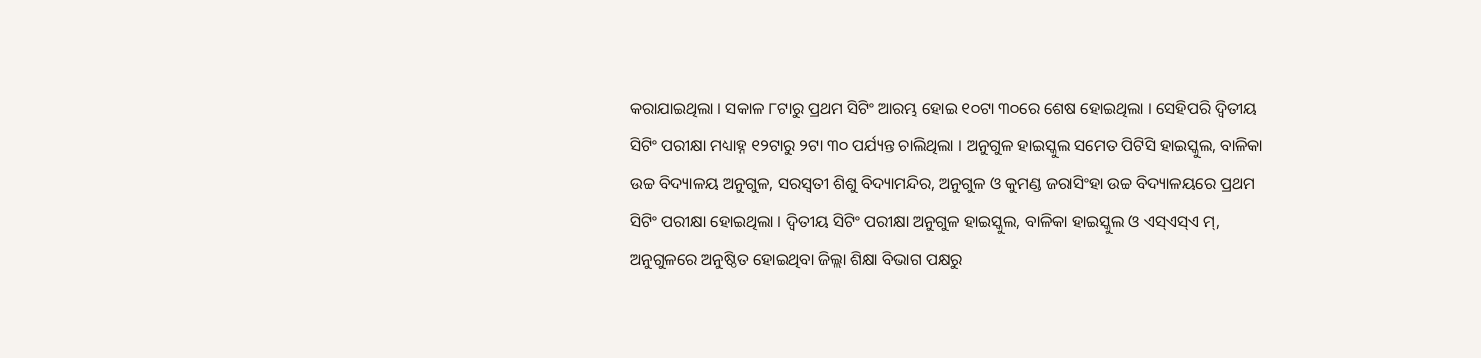କରାଯାଇଥିଲା । ସକାଳ ୮ଟାରୁ ପ୍ରଥମ ସିଟିଂ ଆରମ୍ଭ ହୋଇ ୧୦ଟା ୩୦ରେ ଶେଷ ହୋଇଥିଲା । ସେହିପରି ଦ୍ବିତୀୟ ସିଟିଂ ପରୀକ୍ଷା ମଧ୍ୟାହ୍ନ ୧୨ଟାରୁ ୨ଟା ୩୦ ପର୍ଯ୍ୟନ୍ତ ଚାଲିଥିଲା । ଅନୁଗୁଳ ହାଇସ୍କୁଲ ସମେତ ପିଟିସି ହାଇସ୍କୁଲ, ବାଳିକା ଉଚ୍ଚ ବିଦ୍ୟାଳୟ ଅନୁଗୁଳ, ସରସ୍ବତୀ ଶିଶୁ ବିଦ୍ୟାମନ୍ଦିର, ଅନୁଗୁଳ ଓ କୁମଣ୍ଡ ଜରାସିଂହା ଉଚ୍ଚ ବିଦ୍ୟାଳୟରେ ପ୍ରଥମ ସିଟିଂ ପରୀକ୍ଷା ହୋଇଥିଲା । ଦ୍ବିତୀୟ ସିଟିଂ ପରୀକ୍ଷା ଅନୁଗୁଳ ହାଇସ୍କୁଲ, ବାଳିକା ହାଇସ୍କୁଲ ଓ ଏସ୍ଏସ୍ଏ ମ୍, ଅନୁଗୁଳରେ ଅନୁଷ୍ଠିତ ହୋଇଥିବା ଜିଲ୍ଲା ଶିକ୍ଷା ବିଭାଗ ପକ୍ଷରୁ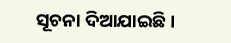ସୂଚନା ଦିଆଯାଇଛି ।